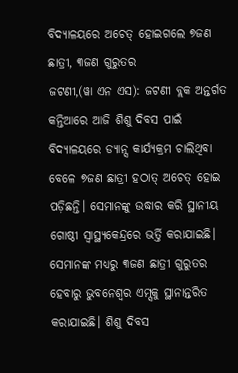ବିଦ୍ୟାଳୟରେ ଅଚେତ୍ ହୋଇଗଲେ ୭ଜଣ ଛାତ୍ରୀ, ୩ଜଣ ଗୁରୁତର
ଜଟଣୀ,(ୱା ଏନ ଏସ): ଜଟଣୀ ବ୍ଲକ ଅନ୍ତର୍ଗତ କନ୍ତିଆରେ ଆଜି ଶିଶୁ ଦିବସ ପାଇଁ ବିଦ୍ୟାଳୟରେ ଡ୍ୟାନ୍ସ କାର୍ଯ୍ୟକ୍ରମ ଚାଲିଥିବା ବେଳେ ୭ଜଣ ଛାତ୍ରୀ ହଠାତ୍ ଅଚେତ୍ ହୋଇ ପଡ଼ିଛନ୍ତି। ସେମାନଙ୍କୁ ଉଦ୍ଧାର କରି ସ୍ଥାନୀୟ ଗୋଷ୍ଠୀ ସ୍ୱାସ୍ଥ୍ୟକେନ୍ଦ୍ରରେ ଭର୍ତ୍ତି କରାଯାଇଛି। ସେମାନଙ୍କ ମଧ୍ୟରୁ ୩ଜଣ ଛାତ୍ରୀ ଗୁରୁତର ହେବାରୁ ଭୁବନେଶ୍ଵର ଏମ୍ସକୁ ସ୍ଥାନାନ୍ତରିତ କରାଯାଇଛି। ଶିଶୁ ଦିବସ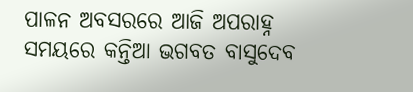ପାଳନ ଅବସରରେ ଆଜି ଅପରାହ୍ନ ସମୟରେ କନ୍ତିଆ ଭଗବତ ବାସୁଦେବ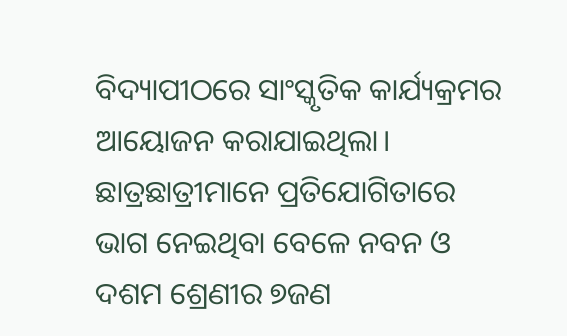ବିଦ୍ୟାପୀଠରେ ସାଂସ୍କୃତିକ କାର୍ଯ୍ୟକ୍ରମର ଆୟୋଜନ କରାଯାଇଥିଲା। ଛାତ୍ରଛାତ୍ରୀମାନେ ପ୍ରତିଯୋଗିତାରେ ଭାଗ ନେଇଥିବା ବେଳେ ନବନ ଓ ଦଶମ ଶ୍ରେଣୀର ୭ଜଣ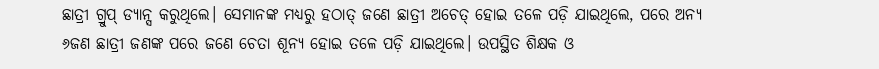ଛାତ୍ରୀ ଗ୍ରୁପ୍ ଡ୍ୟାନ୍ସ କରୁଥିଲେ। ସେମାନଙ୍କ ମଧ୍ୟରୁ ହଠାତ୍ ଜଣେ ଛାତ୍ରୀ ଅଚେତ୍ ହୋଇ ତଳେ ପଡ଼ି ଯାଇଥିଲେ, ପରେ ଅନ୍ୟ ୬ଜଣ ଛାତ୍ରୀ ଜଣଙ୍କ ପରେ ଜଣେ ଚେତା ଶୂନ୍ୟ ହୋଇ ତଳେ ପଡ଼ି ଯାଇଥିଲେ। ଉପସ୍ଥିତ ଶିକ୍ଷକ ଓ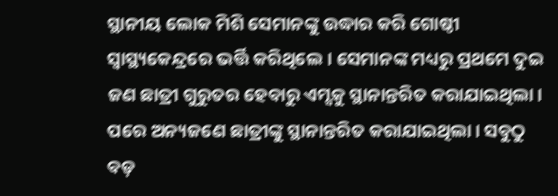ସ୍ଥାନୀୟ ଲୋକ ମିଶି ସେମାନଙ୍କୁ ଉଦ୍ଧାର କରି ଗୋଷ୍ଠୀ ସ୍ୱାସ୍ଥ୍ୟକେନ୍ଦ୍ରରେ ଭର୍ତ୍ତି କରିଥିଲେ। ସେମାନଙ୍କ ମଧ୍ୟରୁ ପ୍ରଥମେ ଦୁଇ ଜଣ ଛାତ୍ରୀ ଗୁରୁତର ହେବାରୁ ଏମ୍ସକୁ ସ୍ଥାନାନ୍ତରିତ କରାଯାଇଥିଲା। ପରେ ଅନ୍ୟଜଣେ ଛାତ୍ରୀଙ୍କୁ ସ୍ଥାନାନ୍ତରିତ କରାଯାଇଥିଲା। ସବୁଠୁ ବଡ଼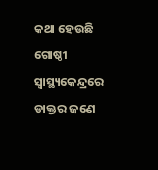କଥା ହେଉଛି ଗୋଷ୍ଠୀ ସ୍ୱାସ୍ଥ୍ୟକେନ୍ଦ୍ରରେ ଡାକ୍ତର ଜଣେ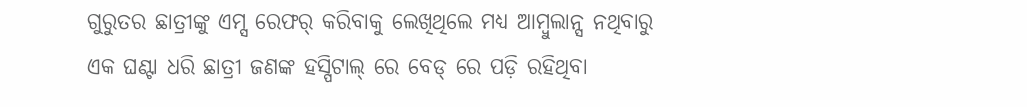ଗୁରୁତର ଛାତ୍ରୀଙ୍କୁ ଏମ୍ସ ରେଫର୍ କରିବାକୁ ଲେଖିଥିଲେ ମଧ୍ୟ ଆମ୍ବୁଲାନ୍ସ ନଥିବାରୁ ଏକ ଘଣ୍ଟା ଧରି ଛାତ୍ରୀ ଜଣଙ୍କ ହସ୍ପିଟାଲ୍ ରେ ବେଡ୍ ରେ ପଡ଼ି ରହିଥିବା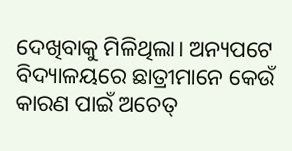ଦେଖିବାକୁ ମିଳିଥିଲା। ଅନ୍ୟପଟେ ବିଦ୍ୟାଳୟରେ ଛାତ୍ରୀମାନେ କେଉଁ କାରଣ ପାଇଁ ଅଚେତ୍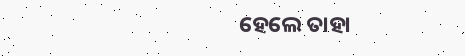ହେଲେ ତାହା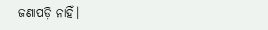ଜଣାପଡ଼ି ନାହିଁ।